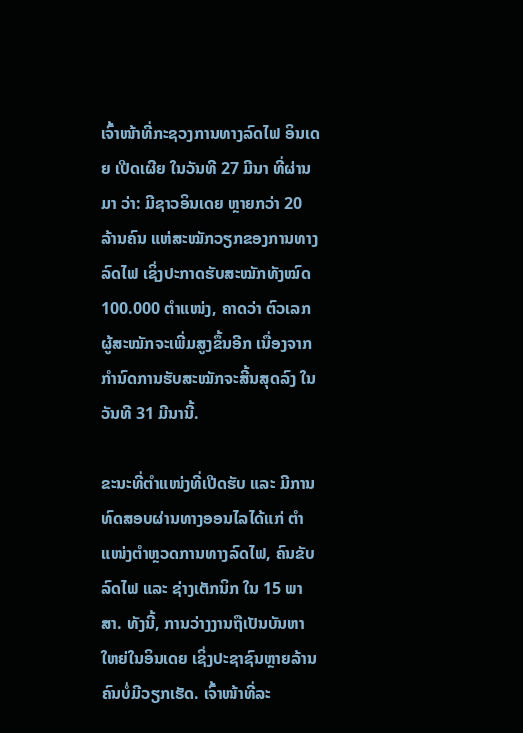ເຈົ້າໜ້າທີ່ກະຊວງການທາງລົດໄຟ ອິນເດຍ ເປີດເຜີຍ ໃນວັນທີ 27 ມີນາ ທີ່ຜ່ານມາ ວ່າ: ມີຊາວອິນເດຍ ຫຼາຍກວ່າ 20 ລ້ານຄົນ ແຫ່ສະໝັກວຽກຂອງການທາງລົດໄຟ ເຊິ່ງປະກາດຮັບສະໝັກທັງໝົດ 100.000 ຕຳແໜ່ງ, ຄາດວ່າ ຕົວເລກຜູ້ສະໝັກຈະເພີ່ມສູງຂຶ້ນອີກ ເນື່ອງຈາກກຳນົດການຮັບສະໝັກຈະສີ້ນສຸດລົງ ໃນວັນທີ 31 ມີນານີ້.

ຂະນະທີ່ຕຳແໜ່ງທີ່ເປີດຮັບ ແລະ ມີການທົດສອບຜ່ານທາງອອນໄລໄດ້ແກ່ ຕຳແໜ່ງຕຳຫຼວດການທາງລົດໄຟ, ຄົນຂັບລົດໄຟ ແລະ ຊ່າງເຕັກນິກ ໃນ 15 ພາສາ. ທັງນີ້, ການວ່າງງານຖືເປັນບັນຫາໃຫຍ່ໃນອິນເດຍ ເຊິ່ງປະຊາຊົນຫຼາຍລ້ານຄົນບໍ່ມີວຽກເຮັດ. ເຈົ້າໜ້າທີ່ລະ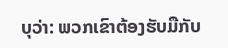ບຸວ່າ: ພວກເຂົາຕ້ອງຮັບມືກັບ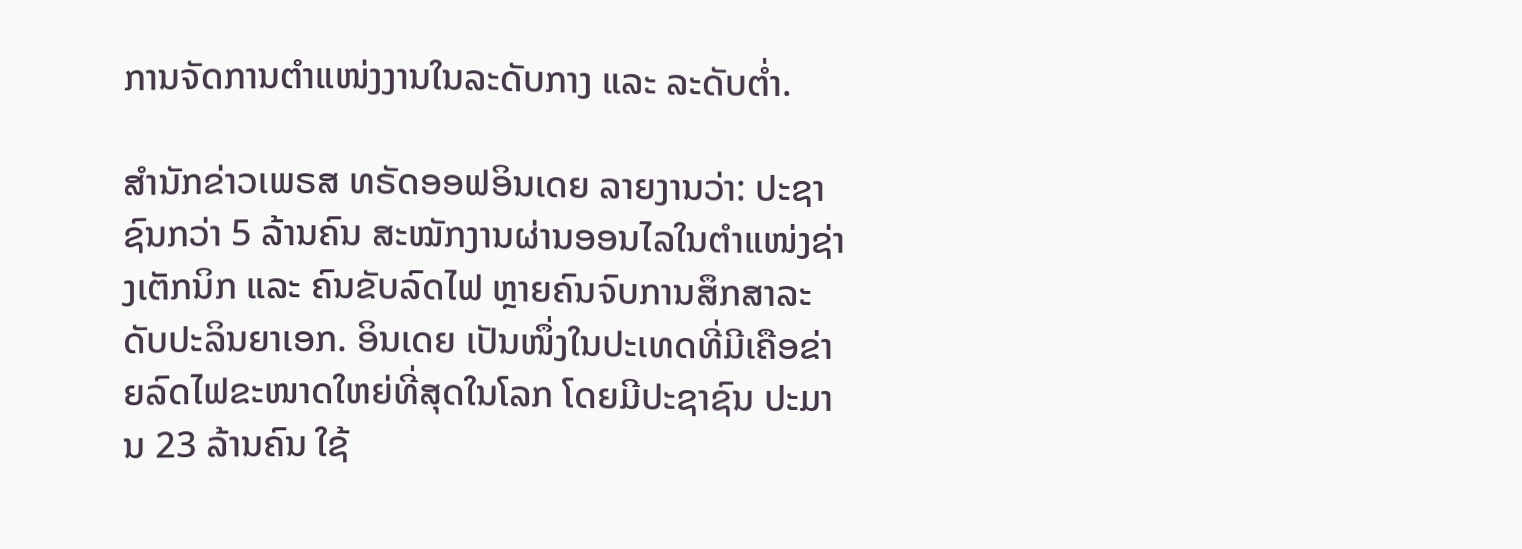ການຈັດການຕຳແໜ່ງງານໃນລະດັບກາງ ແລະ ລະດັບຕໍ່າ.

ສຳນັກຂ່າວເພຣສ ທຣັດອອຟອິນເດຍ ລາຍງານວ່າ: ປະຊາຊົນກວ່າ 5 ລ້ານຄົນ ສະໝັກງານຜ່ານອອນໄລໃນຕຳແໜ່ງຊ່າງເຕັກນິກ ແລະ ຄົນຂັບລົດໄຟ ຫຼາຍຄົນຈົບການສຶກສາລະດັບປະລິນຍາເອກ. ອິນເດຍ ເປັນໜຶ່ງໃນປະເທດທີ່ມີເຄືອຂ່າຍລົດໄຟຂະໜາດໃຫຍ່ທີ່ສຸດໃນໂລກ ໂດຍມີປະຊາຊົນ ປະມານ 23 ລ້ານຄົນ ໃຊ້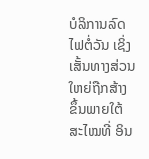ບໍລິການລົດໄຟຕໍ່ວັນ ເຊິ່ງເສັ້ນທາງສ່ວນໃຫຍ່ຖືກສ້າງຂຶ້ນພາຍໃຕ້ສະໄໝທີ່ ອິນ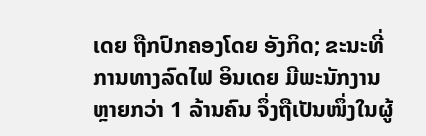ເດຍ ຖືກປົກຄອງໂດຍ ອັງກິດ; ຂະນະທີ່ການທາງລົດໄຟ ອິນເດຍ ມີພະນັກງານຫຼາຍກວ່າ 1 ລ້ານຄົນ ຈຶ່ງຖືເປັນໜຶ່ງໃນຜູ້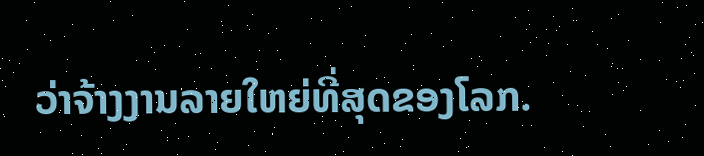ວ່າຈ້າງງານລາຍໃຫຍ່ທີ່ສຸດຂອງໂລກ.